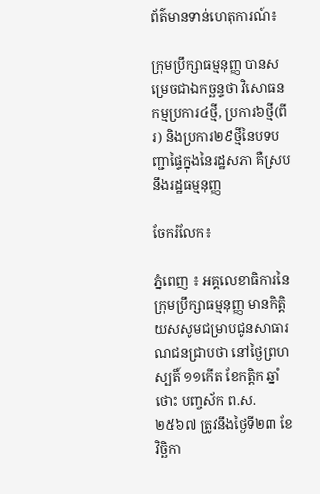ព័ត៌មានទាន់ហេតុការណ៍៖

ក្រុមប្រឹក្សាធម្មនុញ្ញ បានសម្រេចជាឯកច្ឆន្ទថា វិសោធនកម្មប្រការ៤ថ្មី, ប្រការ៦ថ្មី(ពីរ) និងប្រការ២៩ថ្មីនៃបទបញ្ជាផ្ទៃក្នុងនៃរដ្ឋសភា គឺស្របនឹងរដ្ឋធម្មនុញ្ញ

ចែករំលែក៖

ភ្នំពេញ ៖ អគ្គលេខាធិការនៃក្រុមប្រឹក្សាធម្មនុញ្ញ មានកិត្តិយសសូមជម្រាបជូនសាធារណជនជ្រាបថា នៅថ្ងៃព្រហស្បតិ៍ ១១កើត ខែកត្តិក ឆ្នាំថោះ បញ្ចស័ក ព.ស.២៥៦៧ ត្រូវនឹងថ្ងៃទី២៣ ខែវិច្ឆិកា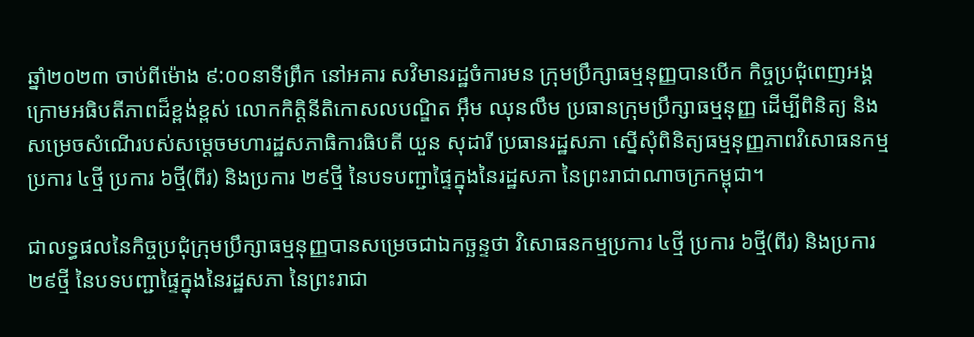ឆ្នាំ២០២៣ ចាប់ពីម៉ោង ៩:០០នាទីព្រឹក នៅអគារ សវិមានរដ្ឋចំការមន ក្រុមប្រឹក្សាធម្មនុញ្ញបានបើក កិច្ចប្រជុំពេញអង្គក្រោមអធិបតីភាពដ៏ខ្ពង់ខ្ពស់ លោកកិត្តិនីតិកោសលបណ្ឌិត អ៊ឹម ឈុនលឹម ប្រធានក្រុមប្រឹក្សាធម្មនុញ្ញ ដើម្បីពិនិត្យ និងសម្រេចសំណើរបស់សម្ដេចមហារដ្ឋសភាធិការធិបតី យួន សុដារី ប្រធានរដ្ឋសភា ស្នើសុំពិនិត្យធម្មនុញ្ញភាពវិសោធនកម្មប្រការ ៤ថ្មី ប្រការ ៦ថ្មី(ពីរ) និងប្រការ ២៩ថ្មី នៃបទបញ្ជាផ្ទៃក្នុងនៃរដ្ឋសភា នៃព្រះរាជាណាចក្រកម្ពុជា។

ជាលទ្ធផលនៃកិច្ចប្រជុំក្រុមប្រឹក្សាធម្មនុញ្ញបានសម្រេចជាឯកច្ឆន្ទថា វិសោធនកម្មប្រការ ៤ថ្មី ប្រការ ៦ថ្មី(ពីរ) និងប្រការ ២៩ថ្មី នៃបទបញ្ជាផ្ទៃក្នុងនៃរដ្ឋសភា នៃព្រះរាជា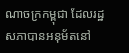ណាចក្រកម្ពុជា ដែលរដ្ឋសភាបានអនុម័តនៅ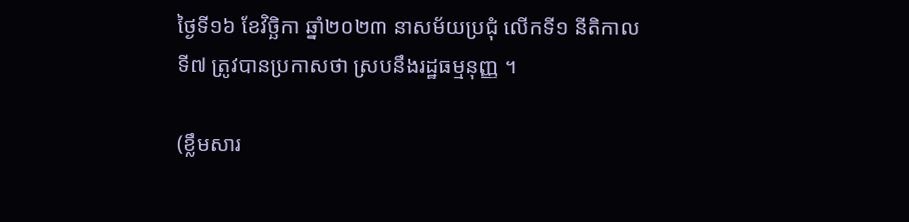ថ្ងៃទី១៦ ខែវិច្ឆិកា ឆ្នាំ២០២៣ នាសម័យប្រជុំ លើកទី១ នីតិកាលទី៧ ត្រូវបានប្រកាសថា ស្របនឹងរដ្ឋធម្មនុញ្ញ ។

(ខ្លឹមសារ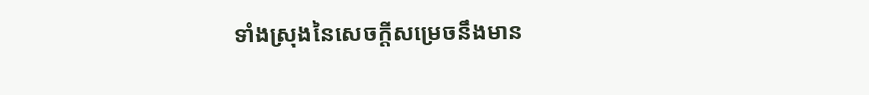ទាំងស្រុងនៃសេចក្តីសម្រេចនឹងមាន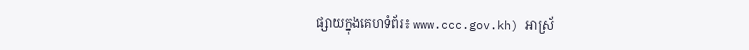ផ្សាយក្នុងគេហទំព័រ៖ www.ccc.gov.kh) អាស្រ័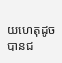យហេតុដូចបានជ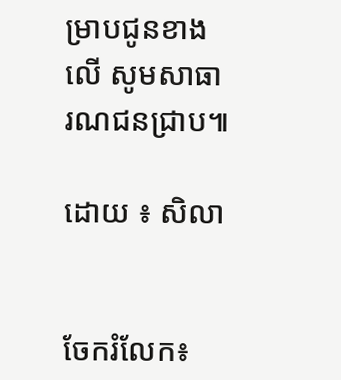ម្រាបជូនខាងលើ សូមសាធារណជនជ្រាប៕

ដោយ ៖ សិលា


ចែករំលែក៖